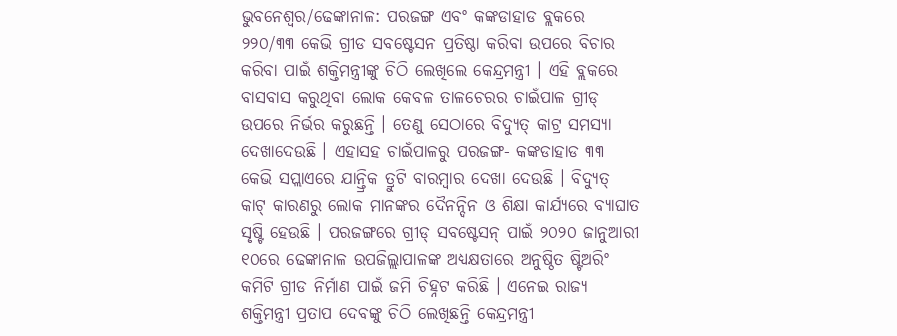ଭୁବନେଶ୍ବର/ଢେଙ୍କାନାଳ: ପରଜଙ୍ଗ ଏବଂ କଙ୍କଡାହାଡ ବ୍ଲକରେ ୨୨୦/୩୩ କେଭି ଗ୍ରୀଡ ସବଷ୍ଟେସନ ପ୍ରତିଷ୍ଠା କରିବା ଉପରେ ବିଚାର କରିବା ପାଇଁ ଶକ୍ତିମନ୍ତ୍ରୀଙ୍କୁ ଚିଠି ଲେଖିଲେ କେନ୍ଦ୍ରମନ୍ତ୍ରୀ । ଏହି ବ୍ଲକରେ ବାସବାସ କରୁଥିବା ଲୋକ କେବଳ ତାଳଚେରର ଚାଇଁପାଳ ଗ୍ରୀଡ୍ ଉପରେ ନିର୍ଭର କରୁଛନ୍ତି । ତେଣୁ ସେଠାରେ ବିଦ୍ୟୁତ୍ କାଟ୍ର ସମସ୍ୟା ଦେଖାଦେଉଛି । ଏହାସହ ଚାଇଁପାଳରୁ ପରଜଙ୍ଗ- କଙ୍କଡାହାଡ ୩୩ କେଭି ସପ୍ଲାଏରେ ଯାନ୍ତ୍ରିକ ତ୍ରୁଟି ବାରମ୍ବାର ଦେଖା ଦେଉଛି । ବିଦ୍ୟୁତ୍ କାଟ୍ କାରଣରୁ ଲୋକ ମାନଙ୍କର ଦୈନନ୍ଦିନ ଓ ଶିକ୍ଷା କାର୍ଯ୍ୟରେ ବ୍ୟାଘାତ ସୃଷ୍ଟି ହେଉଛି । ପରଜଙ୍ଗରେ ଗ୍ରୀଡ୍ ସବଷ୍ଟେସନ୍ ପାଇଁ ୨୦୨୦ ଜାନୁଆରୀ ୧୦ରେ ଢେଙ୍କାନାଳ ଉପଜିଲ୍ଲାପାଳଙ୍କ ଅଧ୍ୟକ୍ଷତାରେ ଅନୁଷ୍ଠିତ ଷ୍ଟିଅରିଂ କମିଟି ଗ୍ରୀଡ ନିର୍ମାଣ ପାଇଁ ଜମି ଚିହ୍ନଟ କରିଛି । ଏନେଇ ରାଜ୍ୟ ଶକ୍ତିମନ୍ତ୍ରୀ ପ୍ରତାପ ଦେବଙ୍କୁ ଚିଠି ଲେଖିଛନ୍ତି କେନ୍ଦ୍ରମନ୍ତ୍ରୀ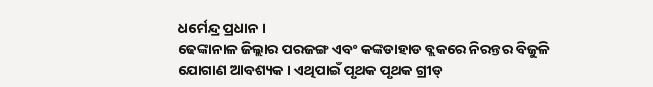ଧର୍ମେନ୍ଦ୍ର ପ୍ରଧାନ ।
ଢେଙ୍କାନାଳ ଜିଲ୍ଲାର ପରଜଙ୍ଗ ଏବଂ କଙ୍କଡାହାଡ ବ୍ଲକରେ ନିରନ୍ତର ବିଜୁଳି ଯୋଗାଣ ଆବଶ୍ୟକ । ଏଥିପାଇଁ ପୃଥକ ପୃଥକ ଗ୍ରୀଡ୍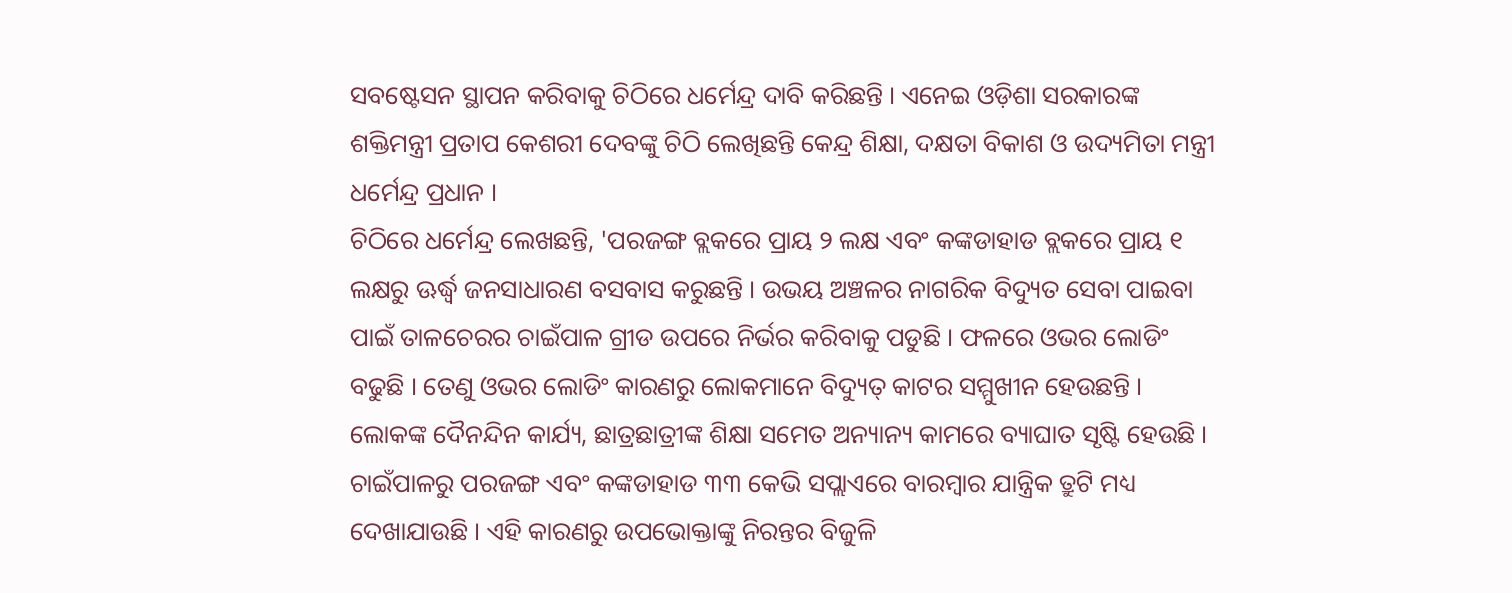ସବଷ୍ଟେସନ ସ୍ଥାପନ କରିବାକୁ ଚିଠିରେ ଧର୍ମେନ୍ଦ୍ର ଦାବି କରିଛନ୍ତି । ଏନେଇ ଓଡ଼ିଶା ସରକାରଙ୍କ ଶକ୍ତିମନ୍ତ୍ରୀ ପ୍ରତାପ କେଶରୀ ଦେବଙ୍କୁ ଚିଠି ଲେଖିଛନ୍ତି କେନ୍ଦ୍ର ଶିକ୍ଷା, ଦକ୍ଷତା ବିକାଶ ଓ ଉଦ୍ୟମିତା ମନ୍ତ୍ରୀ ଧର୍ମେନ୍ଦ୍ର ପ୍ରଧାନ ।
ଚିଠିରେ ଧର୍ମେନ୍ଦ୍ର ଲେଖଛନ୍ତି, 'ପରଜଙ୍ଗ ବ୍ଲକରେ ପ୍ରାୟ ୨ ଲକ୍ଷ ଏବଂ କଙ୍କଡାହାଡ ବ୍ଲକରେ ପ୍ରାୟ ୧ ଲକ୍ଷରୁ ଊର୍ଦ୍ଧ୍ବ ଜନସାଧାରଣ ବସବାସ କରୁଛନ୍ତି । ଉଭୟ ଅଞ୍ଚଳର ନାଗରିକ ବିଦ୍ୟୁତ ସେବା ପାଇବା ପାଇଁ ତାଳଚେରର ଚାଇଁପାଳ ଗ୍ରୀଡ ଉପରେ ନିର୍ଭର କରିବାକୁ ପଡୁଛି । ଫଳରେ ଓଭର ଲୋଡିଂ ବଢୁଛି । ତେଣୁ ଓଭର ଲୋଡିଂ କାରଣରୁ ଲୋକମାନେ ବିଦ୍ୟୁତ୍ କାଟର ସମ୍ମୁଖୀନ ହେଉଛନ୍ତି । ଲୋକଙ୍କ ଦୈନନ୍ଦିନ କାର୍ଯ୍ୟ, ଛାତ୍ରଛାତ୍ରୀଙ୍କ ଶିକ୍ଷା ସମେତ ଅନ୍ୟାନ୍ୟ କାମରେ ବ୍ୟାଘାତ ସୃଷ୍ଟି ହେଉଛି । ଚାଇଁପାଳରୁ ପରଜଙ୍ଗ ଏବଂ କଙ୍କଡାହାଡ ୩୩ କେଭି ସପ୍ଲାଏରେ ବାରମ୍ବାର ଯାନ୍ତ୍ରିକ ତ୍ରୁଟି ମଧ୍ୟ ଦେଖାଯାଉଛି । ଏହି କାରଣରୁ ଉପଭୋକ୍ତାଙ୍କୁ ନିରନ୍ତର ବିଜୁଳି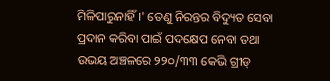ମିଳିପାରୁନାହିଁ ।' ତେଣୁ ନିରନ୍ତର ବିଦ୍ୟୁତ ସେବା ପ୍ରଦାନ କରିବା ପାଇଁ ପଦକ୍ଷେପ ନେବା ତଥା ଉଭୟ ଅଞ୍ଚଳରେ ୨୨୦/୩୩ କେଭି ଗ୍ରୀଡ୍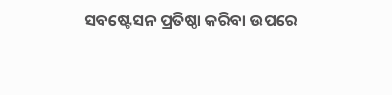ସବଷ୍ଟେସନ ପ୍ରତିଷ୍ଠା କରିବା ଉପରେ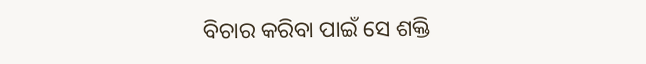ବିଚାର କରିବା ପାଇଁ ସେ ଶକ୍ତି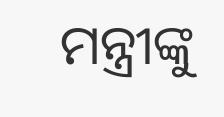ମନ୍ତ୍ରୀଙ୍କୁ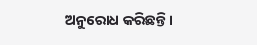ଅନୁରୋଧ କରିଛନ୍ତି ।